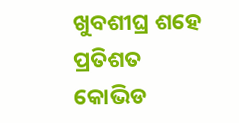ଖୁବଶୀଘ୍ର ଶହେ ପ୍ରତିଶତ କୋଭିଡ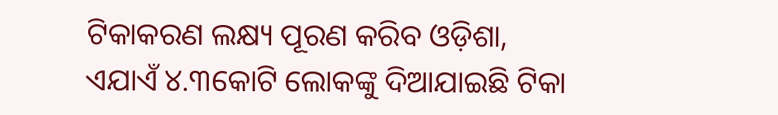ଟିକାକରଣ ଲକ୍ଷ୍ୟ ପୂରଣ କରିବ ଓଡ଼ିଶା, ଏଯାଏଁ ୪.୩କୋଟି ଲୋକଙ୍କୁ ଦିଆଯାଇଛି ଟିକା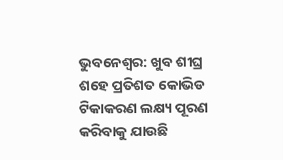ଭୁବନେଶ୍ବର: ଖୁବ ଶୀଘ୍ର ଶହେ ପ୍ରତିଶତ କୋଭିଡ ଟିକାକରଣ ଲକ୍ଷ୍ୟ ପୂରଣ କରିବାକୁ ଯାଉଛି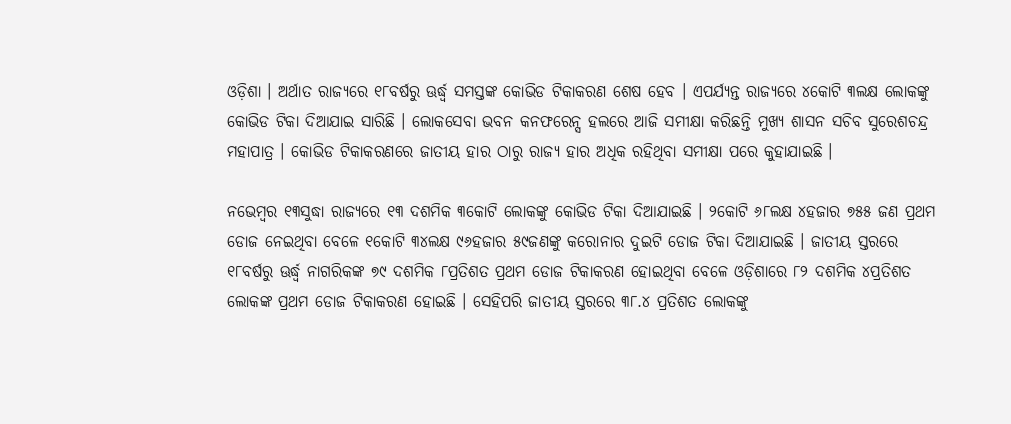ଓଡ଼ିଶା । ଅର୍ଥାତ ରାଜ୍ୟରେ ୧୮ବର୍ଷରୁ ଊର୍ଦ୍ଧ୍ବ ସମସ୍ତଙ୍କ କୋଭିଡ ଟିକାକରଣ ଶେଷ ହେବ । ଏପର୍ଯ୍ୟନ୍ତ ରାଜ୍ୟରେ ୪କୋଟି ୩ଲକ୍ଷ ଲୋକଙ୍କୁ କୋଭିଡ ଟିକା ଦିଆଯାଇ ସାରିଛି । ଲୋକସେବା ଭବନ କନଫରେନ୍ସ ହଲରେ ଆଜି ସମୀକ୍ଷା କରିଛନ୍ତି ମୁଖ୍ୟ ଶାସନ ସଚିବ ସୁରେଶଚନ୍ଦ୍ର ମହାପାତ୍ର । କୋଭିଡ ଟିକାକରଣରେ ଜାତୀୟ ହାର ଠାରୁ ରାଜ୍ୟ ହାର ଅଧିକ ରହିଥିବା ସମୀକ୍ଷା ପରେ କୁହାଯାଇଛି ।

ନଭେମ୍ବର ୧୩ସୁଦ୍ଧା ରାଜ୍ୟରେ ୧୩ ଦଶମିକ ୩କୋଟି ଲୋକଙ୍କୁ କୋଭିଡ ଟିକା ଦିଆଯାଇଛି । ୨କୋଟି ୬୮ଲକ୍ଷ ୪ହଜାର ୭୫୫ ଜଣ ପ୍ରଥମ ଡୋଜ ନେଇଥିବା ବେଳେ ୧କୋଟି ୩୪ଲକ୍ଷ ୯୬ହଜାର ୫୯ଜଣଙ୍କୁ କରୋନାର ଦୁଇଟି ଡୋଜ ଟିକା ଦିଆଯାଇଛି । ଜାତୀୟ ସ୍ତରରେ ୧୮ବର୍ଷରୁ ଊର୍ଦ୍ଧ୍ବ ନାଗରିକଙ୍କ ୭୯ ଦଶମିକ ୮ପ୍ରତିଶତ ପ୍ରଥମ ଡୋଜ ଟିକାକରଣ ହୋଇଥିବା ବେଳେ ଓଡ଼ିଶାରେ ୮୨ ଦଶମିକ ୪ପ୍ରତିଶତ ଲୋକଙ୍କ ପ୍ରଥମ ଡୋଜ ଟିକାକରଣ ହୋଇଛି । ସେହିପରି ଜାତୀୟ ସ୍ତରରେ ୩୮.୪ ପ୍ରତିଶତ ଲୋକଙ୍କୁ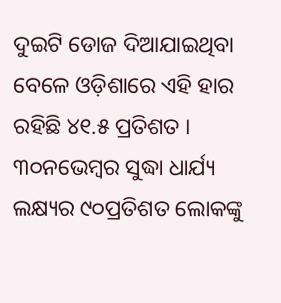ଦୁଇଟି ଡୋଜ ଦିଆଯାଇଥିବା ବେଳେ ଓଡ଼ିଶାରେ ଏହି ହାର ରହିଛି ୪୧.୫ ପ୍ରତିଶତ । ୩୦ନଭେମ୍ବର ସୁଦ୍ଧା ଧାର୍ଯ୍ୟ ଲକ୍ଷ୍ୟର ୯୦ପ୍ରତିଶତ ଲୋକଙ୍କୁ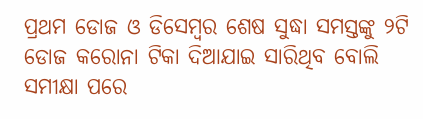ପ୍ରଥମ ଡୋଜ ଓ ଡିସେମ୍ବର ଶେଷ ସୁଦ୍ଧା ସମସ୍ତଙ୍କୁ ୨ଟି ଡୋଜ କରୋନା ଟିକା ଦିଆଯାଇ ସାରିଥିବ ବୋଲି ସମୀକ୍ଷା ପରେ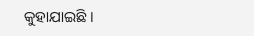କୁହାଯାଇଛି ।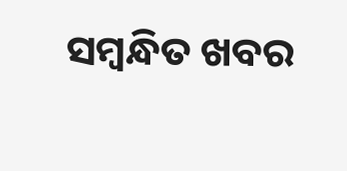ସମ୍ବନ୍ଧିତ ଖବର